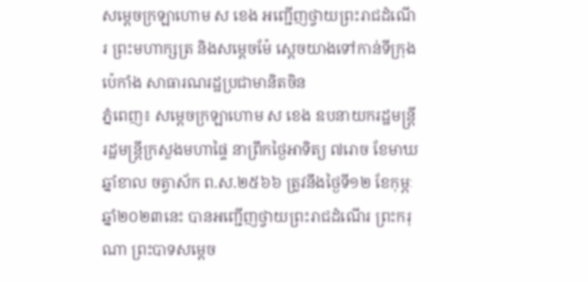សម្តេចក្រឡាហោម ស ខេង អញ្ជើញថ្វាយព្រះរាជដំណើរ ព្រះមហាក្សត្រ និងសម្តេចម៉ែ ស្ដេចយាងទៅកាន់ទីក្រុងប៉េកាំង សាធារណរដ្ឋប្រជាមានិតចិន
ភ្នំពេញ៖ សម្តេចក្រឡាហោម ស ខេង ឧបនាយករដ្ឋមន្ត្រី រដ្ឋមន្ត្រីក្រសួងមហាផ្ទៃ នាព្រឹកថ្ងៃអាទិត្យ ៧រោច ខែមាឃ ឆ្នាំខាល ចត្វាស័ក ព.ស.២៥៦៦ ត្រូវនឹងថ្ងៃទី១២ ខែកុម្ភៈ ឆ្នាំ២០២៣នេះ បានអញ្ជើញថ្វាយព្រះរាជដំណើរ ព្រះករុណា ព្រះបាទសម្តេច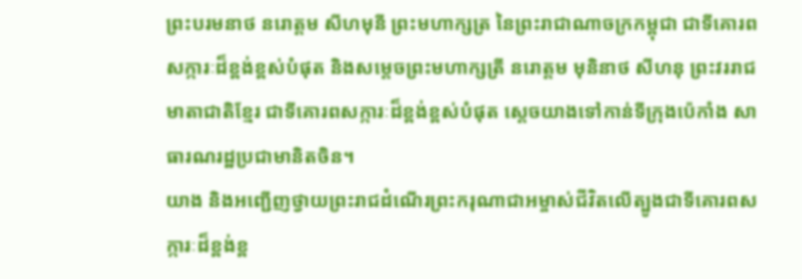ព្រះបរមនាថ នរោត្តម សីហមុនី ព្រះមហាក្សត្រ នៃព្រះរាជាណាចក្រកម្ពុជា ជាទីគោរពសក្ការៈដ៏ខ្ពង់ខ្ពស់បំផុត និងសម្តេចព្រះមហាក្សត្រី នរោត្ដម មុនិនាថ សីហនុ ព្រះវររាជមាតាជាតិខ្មែរ ជាទីគោរពសក្ការៈដ៏ខ្ពង់ខ្ពស់បំផុត ស្តេចយាងទៅកាន់ទីក្រុងប៉េកាំង សាធារណរដ្ឋប្រជាមានិតចិន។
យាង និងអញ្ជើញថ្វាយព្រះរាជដំណើរព្រះករុណាជាអម្ចាស់ជីវិតលើត្បូងជាទីគោរពសក្ការៈដ៏ខ្ពង់ខ្ព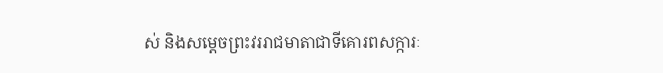ស់ និងសម្ដេចព្រះវររាជមាតាជាទីគោរពសក្ការៈ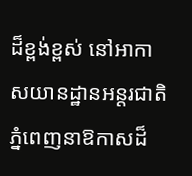ដ៏ខ្ពង់ខ្ពស់ នៅអាកាសយានដ្ឋានអន្តរជាតិភ្នំពេញនាឱកាសដ៏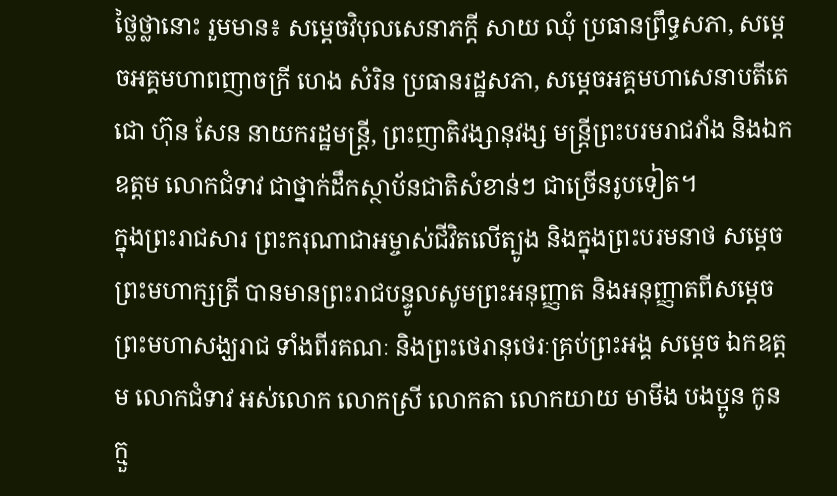ថ្លៃថ្លានោះ រួមមាន៖ សម្ដេចវិបុលសេនាភក្ដី សាយ ឈុំ ប្រធានព្រឹទ្ធសភា, សម្ដេចអគ្គមហាពញាចក្រី ហេង សំរិន ប្រធានរដ្ឋសភា, សម្ដេចអគ្គមហាសេនាបតីតេជោ ហ៊ុន សែន នាយករដ្ឋមន្ត្រី, ព្រះញាតិវង្សានុវង្ស មន្ត្រីព្រះបរមរាជវាំង និងឯកឧត្តម លោកជំទាវ ជាថ្នាក់ដឹកស្ថាប័នជាតិសំខាន់ៗ ជាច្រើនរូបទៀត។
ក្នុងព្រះរាជសារ ព្រះករុណាជាអម្ចាស់ជីវិតលើត្បូង និងក្នុងព្រះបរមនាថ សម្ដេចព្រះមហាក្សត្រី បានមានព្រះរាជបន្ទូលសូមព្រះអនុញ្ញាត និងអនុញ្ញាតពីសម្ដេចព្រះមហាសង្ឃរាជ ទាំងពីរគណៈ និងព្រះថេរានុថេរៈគ្រប់ព្រះអង្គ សម្ដេច ឯកឧត្តម លោកជំទាវ អស់លោក លោកស្រី លោកតា លោកយាយ មាមីង បងប្អូន កូនក្មួ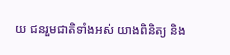យ ជនរួមជាតិទាំងអស់ យាងពិនិត្យ និង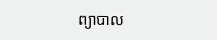ព្យាបាល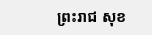ព្រះរាជ សុខ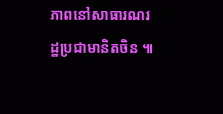ភាពនៅសាធារណរដ្ឋប្រជាមានិតចិន ៕